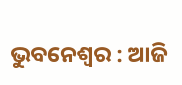ଭୁବନେଶ୍ବର : ଆଜି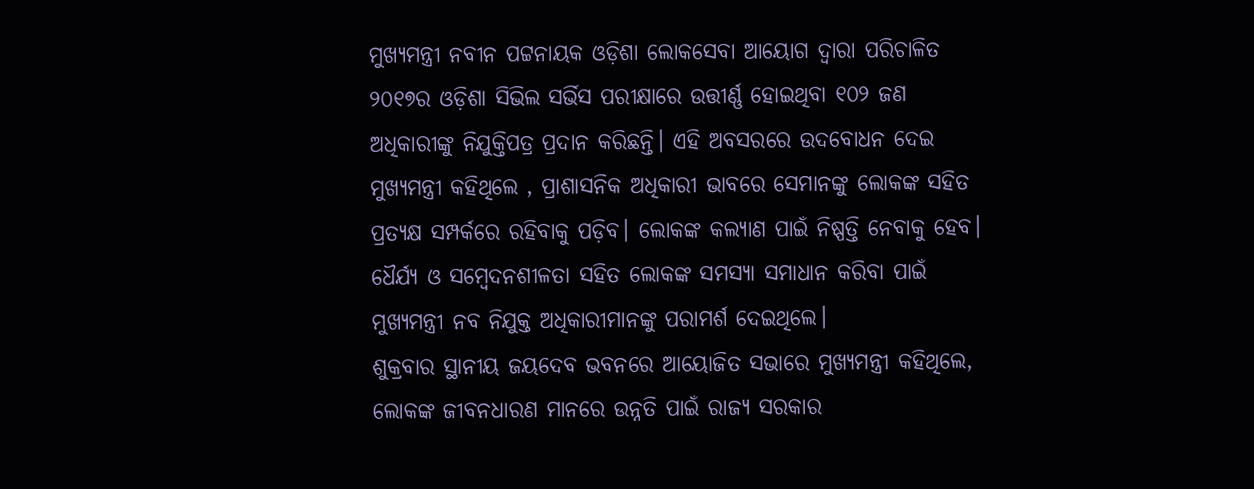ମୁଖ୍ୟମନ୍ତ୍ରୀ ନବୀନ ପଟ୍ଟନାୟକ ଓଡ଼ିଶା ଲୋକସେବା ଆୟୋଗ ଦ୍ବାରା ପରିଚାଳିତ ୨୦୧୭ର ଓଡ଼ିଶା ସିଭିଲ ସର୍ଭିସ ପରୀକ୍ଷାରେ ଉତ୍ତୀର୍ଣ୍ଣ ହୋଇଥିବା ୧୦୨ ଜଣ ଅଧିକାରୀଙ୍କୁ ନିଯୁକ୍ତିପତ୍ର ପ୍ରଦାନ କରିଛନ୍ତି। ଏହି ଅବସରରେ ଉଦବୋଧନ ଦେଇ ମୁଖ୍ୟମନ୍ତ୍ରୀ କହିଥିଲେ , ପ୍ରାଶାସନିକ ଅଧିକାରୀ ଭାବରେ ସେମାନଙ୍କୁ ଲୋକଙ୍କ ସହିତ ପ୍ରତ୍ୟକ୍ଷ ସମ୍ପର୍କରେ ରହିବାକୁ ପଡ଼ିବ। ଲୋକଙ୍କ କଲ୍ୟାଣ ପାଇଁ ନିଷ୍ପତ୍ତି ନେବାକୁ ହେବ। ଧୈର୍ଯ୍ୟ ଓ ସମ୍ବେଦନଶୀଳତା ସହିତ ଲୋକଙ୍କ ସମସ୍ୟା ସମାଧାନ କରିବା ପାଇଁ ମୁଖ୍ୟମନ୍ତ୍ରୀ ନବ ନିଯୁକ୍ତ ଅଧିକାରୀମାନଙ୍କୁ ପରାମର୍ଶ ଦେଇଥିଲେ।
ଶୁକ୍ରବାର ସ୍ଥାନୀୟ ଜୟଦେବ ଭବନରେ ଆୟୋଜିତ ସଭାରେ ମୁଖ୍ୟମନ୍ତ୍ରୀ କହିଥିଲେ, ଲୋକଙ୍କ ଜୀବନଧାରଣ ମାନରେ ଉନ୍ନତି ପାଇଁ ରାଜ୍ୟ ସରକାର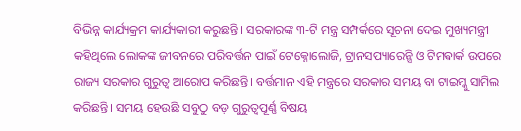ବିଭିନ୍ନ କାର୍ଯ୍ୟକ୍ରମ କାର୍ଯ୍ୟକାରୀ କରୁଛନ୍ତି। ସରକାରଙ୍କ ୩-ଟି ମନ୍ତ୍ର ସମ୍ପର୍କରେ ସୂଚନା ଦେଇ ମୁଖ୍ୟମନ୍ତ୍ରୀ କହିଥିଲେ ଲୋକଙ୍କ ଜୀବନରେ ପରିବର୍ତ୍ତନ ପାଇଁ ଟେକ୍ନୋଲୋଜି, ଟ୍ରାନସପ୍ୟାରେନ୍ସି ଓ ଟିମଵାର୍କ ଉପରେ ରାଜ୍ୟ ସରକାର ଗୁରୁତ୍ବ ଆରୋପ କରିଛନ୍ତି। ବର୍ତ୍ତମାନ ଏହି ମନ୍ତ୍ରରେ ସରକାର ସମୟ ବା ଟାଇମ୍କୁ ସାମିଲ କରିଛନ୍ତି। ସମୟ ହେଉଛି ସବୁଠୁ ବଡ଼ ଗୁରୁତ୍ବପୂର୍ଣ୍ଣ ବିଷୟ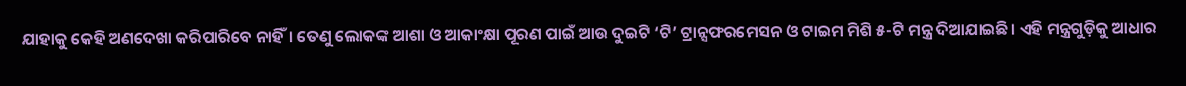ଯାହାକୁ କେହି ଅଣଦେଖା କରିପାରିବେ ନାହିଁ। ତେଣୁ ଲୋକଙ୍କ ଆଶା ଓ ଆକାଂକ୍ଷା ପୂରଣ ପାଇଁ ଆଉ ଦୁଇଟି ‘ଟି’ ଟ୍ରାନ୍ସଫରମେସନ ଓ ଟାଇମ ମିଶି ୫-ଟି ମନ୍ତ୍ର ଦିଆଯାଇଛି। ଏହି ମନ୍ତ୍ରଗୁଡ଼ିକୁ ଆଧାର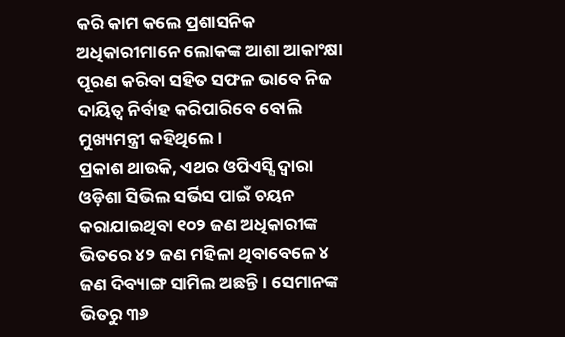କରି କାମ କଲେ ପ୍ରଶାସନିକ ଅଧିକାରୀମାନେ ଲୋକଙ୍କ ଆଶା ଆକାଂକ୍ଷା ପୂରଣ କରିବା ସହିତ ସଫଳ ଭାବେ ନିଜ ଦାୟିତ୍ବ ନିର୍ବାହ କରିପାରିବେ ବୋଲି ମୁଖ୍ୟମନ୍ତ୍ରୀ କହିଥିଲେ।
ପ୍ରକାଶ ଥାଉକି, ଏଥର ଓପିଏସ୍ସି ଦ୍ବାରା ଓଡ଼ିଶା ସିଭିଲ ସର୍ଭିସ ପାଇଁ ଚୟନ କରାଯାଇଥିବା ୧୦୨ ଜଣ ଅଧିକାରୀଙ୍କ ଭିତରେ ୪୨ ଜଣ ମହିଳା ଥିବାବେଳେ ୪ ଜଣ ଦିବ୍ୟାଙ୍ଗ ସାମିଲ ଅଛନ୍ତି। ସେମାନଙ୍କ ଭିତରୁ ୩୬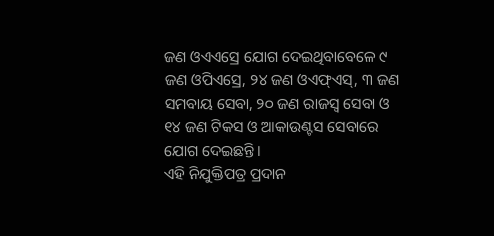ଜଣ ଓଏଏସ୍ରେ ଯୋଗ ଦେଇଥିବାବେଳେ ୯ ଜଣ ଓପିଏସ୍ରେ, ୨୪ ଜଣ ଓଏଫ୍ଏସ୍, ୩ ଜଣ ସମବାୟ ସେବା, ୨୦ ଜଣ ରାଜସ୍ବ ସେବା ଓ ୧୪ ଜଣ ଟିକସ ଓ ଆକାଉଣ୍ଟସ ସେବାରେ ଯୋଗ ଦେଇଛନ୍ତି।
ଏହି ନିଯୁକ୍ତିପତ୍ର ପ୍ରଦାନ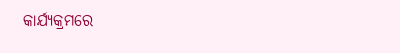କାର୍ଯ୍ୟକ୍ରମରେ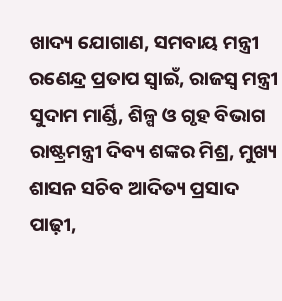ଖାଦ୍ୟ ଯୋଗାଣ, ସମବାୟ ମନ୍ତ୍ରୀ ରଣେନ୍ଦ୍ର ପ୍ରତାପ ସ୍ବାଇଁ, ରାଜସ୍ବ ମନ୍ତ୍ରୀ ସୁଦାମ ମାର୍ଣ୍ଡି, ଶିଳ୍ପ ଓ ଗୃହ ବିଭାଗ ରାଷ୍ଟ୍ରମନ୍ତ୍ରୀ ଦିବ୍ୟ ଶଙ୍କର ମିଶ୍ର, ମୁଖ୍ୟ ଶାସନ ସଚିବ ଆଦିତ୍ୟ ପ୍ରସାଦ ପାଢ଼ୀ,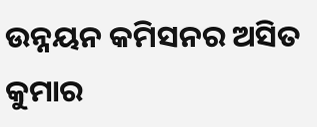ଉନ୍ନୟନ କମିସନର ଅସିତ କୁମାର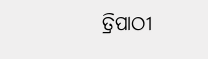ତ୍ରିପାଠୀ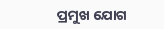ପ୍ରମୁଖ ଯୋଗ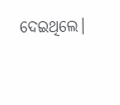ଦେଇଥିଲେ।